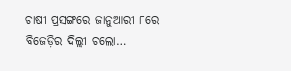ଚାଷୀ ପ୍ରସଙ୍ଗରେ ଜାନୁଆରୀ ୮ରେ ବିଜେଡ଼ିର ଦିଲ୍ଲୀ ଚଲୋ…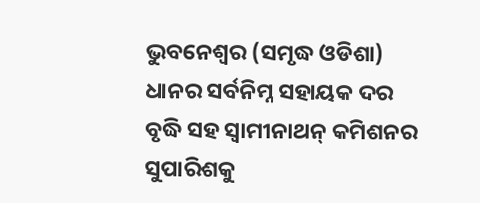ଭୁବନେଶ୍ୱର (ସମୃଦ୍ଧ ଓଡିଶା) ଧାନର ସର୍ବନିମ୍ନ ସହାୟକ ଦର ବୃଦ୍ଧି ସହ ସ୍ୱାମୀନାଥନ୍ କମିଶନର ସୁପାରିଶକୁ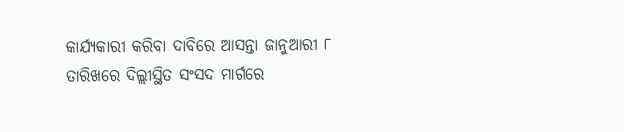କାର୍ଯ୍ୟକାରୀ କରିବା ଦାବିରେ ଆସନ୍ତା ଜାନୁଆରୀ ୮ ତାରିଖରେ ଦିଲ୍ଲୀସ୍ଥିତ ସଂସଦ ମାର୍ଗରେ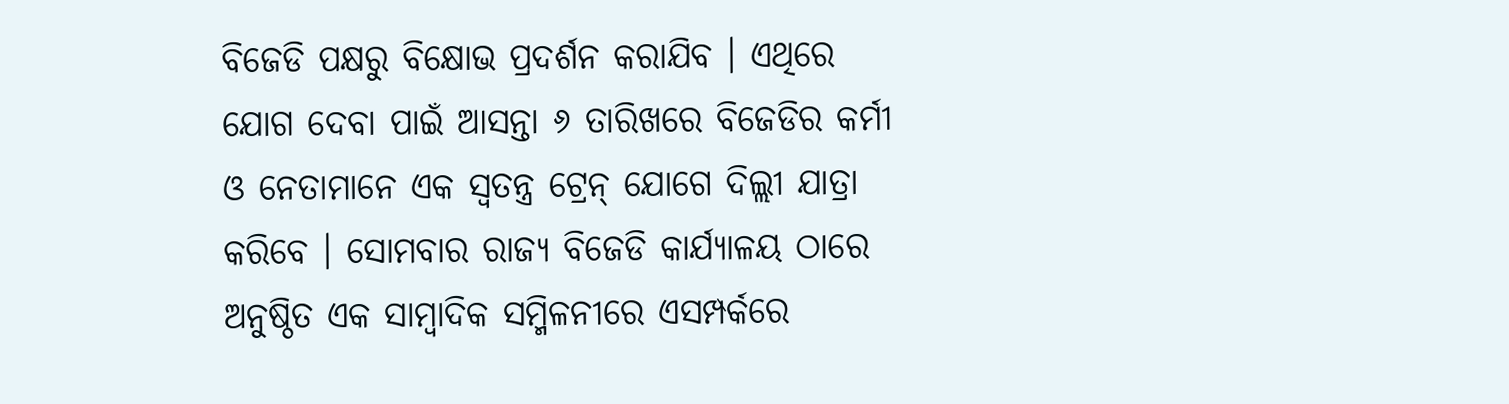ବିଜେଡି ପକ୍ଷରୁ ବିକ୍ଷୋଭ ପ୍ରଦର୍ଶନ କରାଯିବ । ଏଥିରେ ଯୋଗ ଦେବା ପାଇଁ ଆସନ୍ତା ୬ ତାରିଖରେ ବିଜେଡିର କର୍ମୀ ଓ ନେତାମାନେ ଏକ ସ୍ୱତନ୍ତ୍ର ଟ୍ରେନ୍ ଯୋଗେ ଦିଲ୍ଲୀ ଯାତ୍ରା କରିବେ । ସୋମବାର ରାଜ୍ୟ ବିଜେଡି କାର୍ଯ୍ୟାଳୟ ଠାରେ ଅନୁଷ୍ଠିତ ଏକ ସାମ୍ବାଦିକ ସମ୍ମିଳନୀରେ ଏସମ୍ପର୍କରେ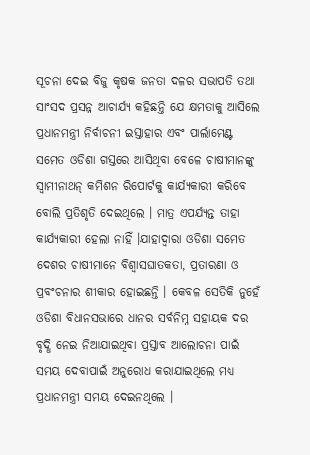ସୂଚନା ଦେଇ ବିଜୁ କୃଷକ ଜନତା ଦଳର ସଭାପତି ତଥା ସାଂସଦ ପ୍ରସନ୍ନ ଆଚାର୍ଯ୍ୟ କହିଛନ୍ତି ଯେ କ୍ଷମତାକୁ ଆସିଲେ ପ୍ରଧାନମନ୍ତ୍ରୀ ନିର୍ବାଚନୀ ଇସ୍ତାହାର ଏବଂ ପାର୍ଲାମେଣ୍ଟ ସମେତ ଓଡିଶା ଗସ୍ତରେ ଆସିଥିବା ବେଳେ ଚାଷୀମାନଙ୍କୁ ସ୍ୱାମୀନାଥନ୍ କମିଶନ ରିପୋର୍ଟକୁ କାର୍ଯ୍ୟକାରୀ କରିବେ ବୋଲି ପ୍ରତିଶୃତି ଦେଇଥିଲେ । ମାତ୍ର ଏପର୍ଯ୍ୟନ୍ତ ତାହା କାର୍ଯ୍ୟକାରୀ ହେଲା ନାହିଁ ।ଯାହାଦ୍ୱାରା ଓଡିଶା ସମେତ ଦେଶର ଚାଷୀମାନେ ବିଶ୍ୱାସଘାତକତା, ପ୍ରତାରଣା ଓ ପ୍ରବଂଚନାର ଶୀକାର ହୋଇଛନ୍ତି । କେବଳ ସେତିକି ନୁହେଁ ଓଡିଶା ବିଧାନସଭାରେ ଧାନର ସର୍ବନିମ୍ନ ସହାୟକ ଦର ବୃଦ୍ଧି ନେଇ ନିଆଯାଇଥିବା ପ୍ରସ୍ତାବ ଆଲୋଚନା ପାଇଁ ସମୟ ଦେବାପାଇଁ ଅନୁରୋଧ କରାଯାଇଥିଲେ ମଧ୍ୟ ପ୍ରଧାନମନ୍ତ୍ରୀ ସମୟ ଦେଇନଥିଲେ ।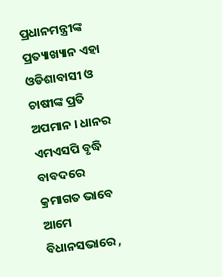ପ୍ରଧାନମନ୍ତ୍ରୀଙ୍କ ପ୍ରତ୍ୟାଖ୍ୟାନ ଏହା ଓଡିଶାବାସୀ ଓ ଚାଷୀଙ୍କ ପ୍ରତି ଅପମାନ । ଧାନର ଏମଏସପି ବୃଦ୍ଧି ବାବଦରେ କ୍ରମାଗତ ଭାବେ ଆମେ ବିଧାନସଭାରେ ,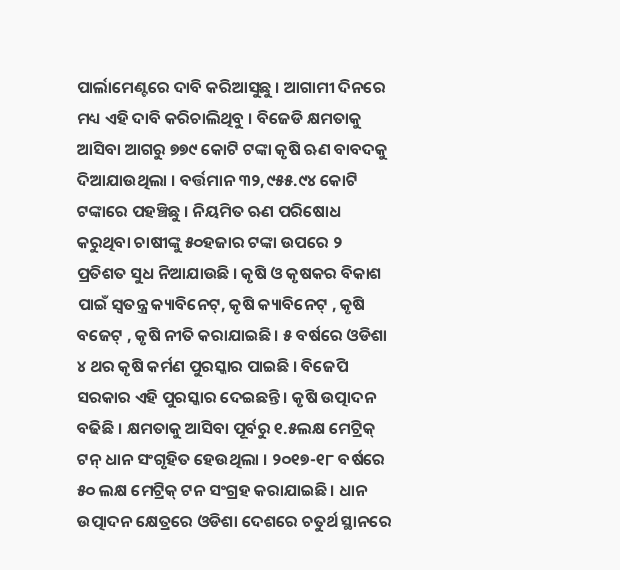ପାର୍ଲାମେଣ୍ଟରେ ଦାବି କରିଆସୁଛୁ । ଆଗାମୀ ଦିନରେ ମଧ୍ୟ ଏହି ଦାବି କରିଚାଲିଥିବୁ । ବିଜେଡି କ୍ଷମତାକୁ ଆସିବା ଆଗରୁ ୭୭୯ କୋଟି ଟଙ୍କା କୃଷି ଋଣ ବାବଦକୁ ଦିଆଯାଉଥିଲା । ବର୍ତ୍ତମାନ ୩୨,୯୫୫.୯୪ କୋଟି ଟଙ୍କାରେ ପହଞ୍ଚିଛୁ । ନିୟମିତ ଋଣ ପରିଷୋଧ କରୁଥିବା ଚାଷୀଙ୍କୁ ୫୦ହଜାର ଟଙ୍କା ଉପରେ ୨ ପ୍ରତିଶତ ସୁଧ ନିଆଯାଉଛି । କୃଷି ଓ କୃଷକର ବିକାଶ ପାଇଁ ସ୍ୱତନ୍ତ୍ର କ୍ୟାବିନେଟ୍, କୃଷି କ୍ୟାବିନେଟ୍ , କୃଷି ବଜେଟ୍ , କୃଷି ନୀତି କରାଯାଇଛି । ୫ ବର୍ଷରେ ଓଡିଶା ୪ ଥର କୃଷି କର୍ମଣ ପୁରସ୍କାର ପାଇଛି । ବିଜେପି ସରକାର ଏହି ପୁରସ୍କାର ଦେଇଛନ୍ତି । କୃଷି ଉତ୍ପାଦନ ବଢିଛି । କ୍ଷମତାକୁ ଆସିବା ପୂର୍ବରୁ ୧.୫ଲକ୍ଷ ମେଟ୍ରିକ୍ ଟନ୍ ଧାନ ସଂଗୃହିତ ହେଉଥିଲା । ୨୦୧୭-୧୮ ବର୍ଷରେ ୫୦ ଲକ୍ଷ ମେଟ୍ରିକ୍ ଟନ ସଂଗ୍ରହ କରାଯାଇଛି । ଧାନ ଉତ୍ପାଦନ କ୍ଷେତ୍ରରେ ଓଡିଶା ଦେଶରେ ଚତୁର୍ଥ ସ୍ଥାନରେ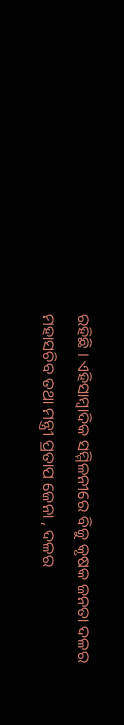ରହିଛି । ଏହିସାମ୍ବାଦିକ ସମ୍ମିଳନୀରେ ବିଜୁ କୃଷକ ଜନତା ଦଳର ମହାସଚିବ ତଥା ମନ୍ତ୍ରୀ ପ୍ରତାପ ଜେନା , ଦଳର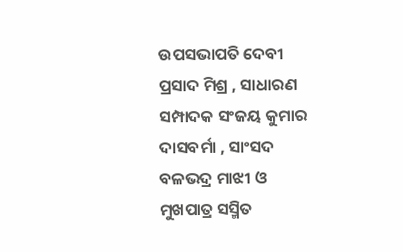ଉପସଭାପତି ଦେବୀ ପ୍ରସାଦ ମିଶ୍ର , ସାଧାରଣ ସମ୍ପାଦକ ସଂଜୟ କୁମାର ଦାସବର୍ମା , ସାଂସଦ ବଳଭଦ୍ର ମାଝୀ ଓ ମୁଖପାତ୍ର ସସ୍ମିତ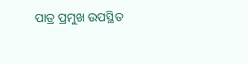ପାତ୍ର ପ୍ରମୁଖ ଉପସ୍ଥିତ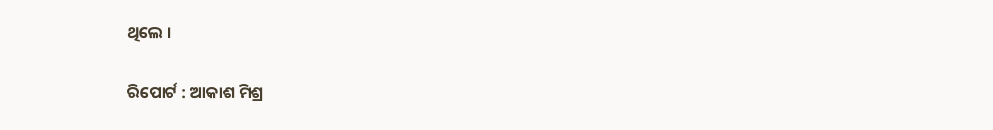ଥିଲେ ।

ରିପୋର୍ଟ : ଆକାଶ ମିଶ୍ର